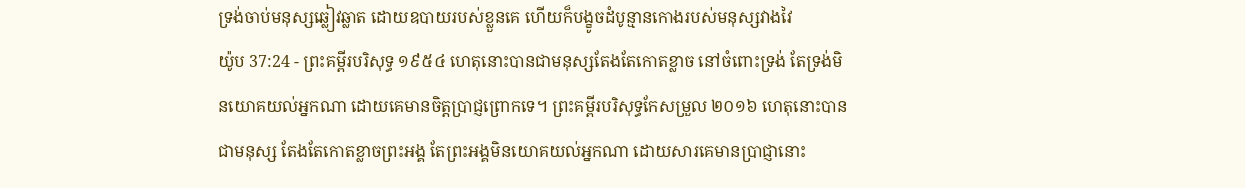ទ្រង់ចាប់មនុស្សឆ្លៀវឆ្លាត ដោយឧបាយរបស់ខ្លួនគេ ហើយក៏បង្ខូចដំបូន្មានកោងរបស់មនុស្សវាងវៃ
យ៉ូប 37:24 - ព្រះគម្ពីរបរិសុទ្ធ ១៩៥៤ ហេតុនោះបានជាមនុស្សតែងតែកោតខ្លាច នៅចំពោះទ្រង់ តែទ្រង់មិនយោគយល់អ្នកណា ដោយគេមានចិត្តប្រាជ្ញព្រោកទេ។ ព្រះគម្ពីរបរិសុទ្ធកែសម្រួល ២០១៦ ហេតុនោះបានជាមនុស្ស តែងតែកោតខ្លាចព្រះអង្គ តែព្រះអង្គមិនយោគយល់អ្នកណា ដោយសារគេមានប្រាជ្ញានោះ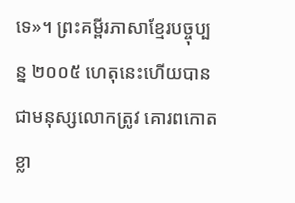ទេ»។ ព្រះគម្ពីរភាសាខ្មែរបច្ចុប្បន្ន ២០០៥ ហេតុនេះហើយបានជាមនុស្សលោកត្រូវ គោរពកោតខ្លា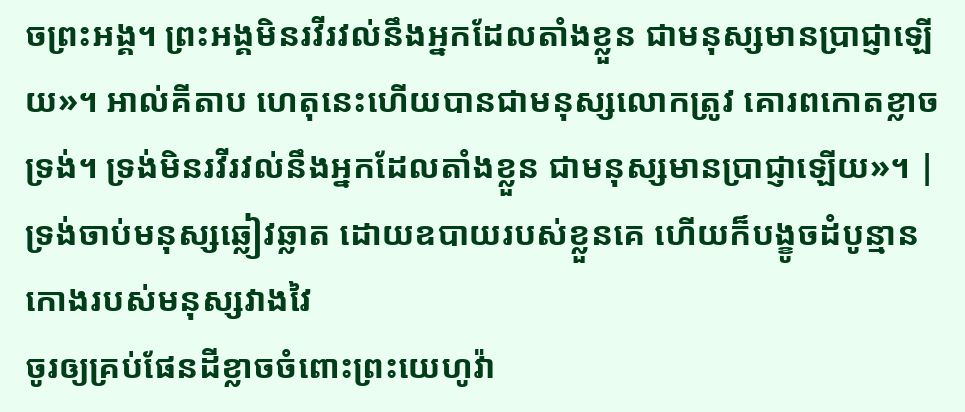ចព្រះអង្គ។ ព្រះអង្គមិនរវីរវល់នឹងអ្នកដែលតាំងខ្លួន ជាមនុស្សមានប្រាជ្ញាឡើយ»។ អាល់គីតាប ហេតុនេះហើយបានជាមនុស្សលោកត្រូវ គោរពកោតខ្លាចទ្រង់។ ទ្រង់មិនរវីរវល់នឹងអ្នកដែលតាំងខ្លួន ជាមនុស្សមានប្រាជ្ញាឡើយ»។ |
ទ្រង់ចាប់មនុស្សឆ្លៀវឆ្លាត ដោយឧបាយរបស់ខ្លួនគេ ហើយក៏បង្ខូចដំបូន្មានកោងរបស់មនុស្សវាងវៃ
ចូរឲ្យគ្រប់ផែនដីខ្លាចចំពោះព្រះយេហូវ៉ា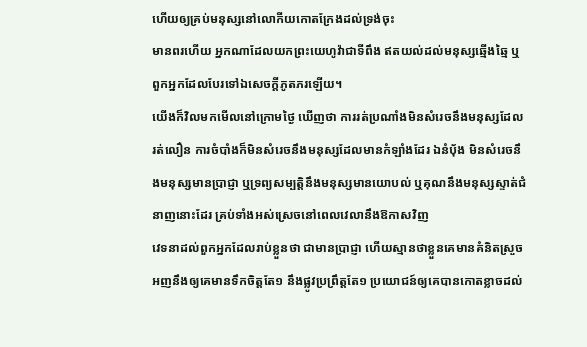ហើយឲ្យគ្រប់មនុស្សនៅលោកីយកោតក្រែងដល់ទ្រង់ចុះ
មានពរហើយ អ្នកណាដែលយកព្រះយេហូវ៉ាជាទីពឹង ឥតយល់ដល់មនុស្សឆ្មើងឆ្មៃ ឬពួកអ្នកដែលបែរទៅឯសេចក្ដីភូតភរឡើយ។
យើងក៏វិលមកមើលនៅក្រោមថ្ងៃ ឃើញថា ការរត់ប្រណាំងមិនសំរេចនឹងមនុស្សដែលរត់លឿន ការចំបាំងក៏មិនសំរេចនឹងមនុស្សដែលមានកំឡាំងដែរ ឯនំបុ័ង មិនសំរេចនឹងមនុស្សមានប្រាជ្ញា ឬទ្រព្យសម្បត្តិនឹងមនុស្សមានយោបល់ ឬគុណនឹងមនុស្សស្ទាត់ជំនាញនោះដែរ គ្រប់ទាំងអស់ស្រេចនៅពេលវេលានឹងឱកាសវិញ
វេទនាដល់ពួកអ្នកដែលរាប់ខ្លួនថា ជាមានប្រាជ្ញា ហើយស្មានថាខ្លួនគេមានគំនិតស្រួច
អញនឹងឲ្យគេមានទឹកចិត្តតែ១ នឹងផ្លូវប្រព្រឹត្តតែ១ ប្រយោជន៍ឲ្យគេបានកោតខ្លាចដល់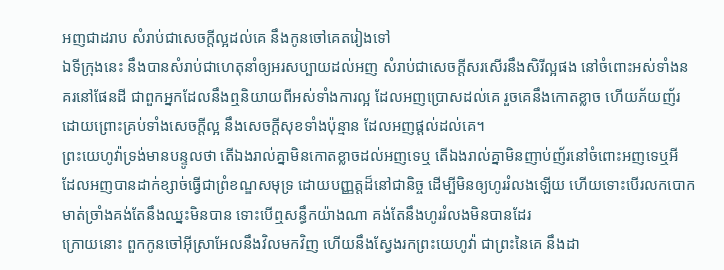អញជាដរាប សំរាប់ជាសេចក្ដីល្អដល់គេ នឹងកូនចៅគេតរៀងទៅ
ឯទីក្រុងនេះ នឹងបានសំរាប់ជាហេតុនាំឲ្យអរសប្បាយដល់អញ សំរាប់ជាសេចក្ដីសរសើរនឹងសិរីល្អផង នៅចំពោះអស់ទាំងនគរនៅផែនដី ជាពួកអ្នកដែលនឹងឮនិយាយពីអស់ទាំងការល្អ ដែលអញប្រោសដល់គេ រួចគេនឹងកោតខ្លាច ហើយភ័យញ័រ ដោយព្រោះគ្រប់ទាំងសេចក្ដីល្អ នឹងសេចក្ដីសុខទាំងប៉ុន្មាន ដែលអញផ្តល់ដល់គេ។
ព្រះយេហូវ៉ាទ្រង់មានបន្ទូលថា តើឯងរាល់គ្នាមិនកោតខ្លាចដល់អញទេឬ តើឯងរាល់គ្នាមិនញាប់ញ័រនៅចំពោះអញទេឬអី ដែលអញបានដាក់ខ្សាច់ធ្វើជាព្រំខណ្ឌសមុទ្រ ដោយបញ្ញត្តដ៏នៅជានិច្ច ដើម្បីមិនឲ្យហូររំលងឡើយ ហើយទោះបើរលកបោកមាត់ច្រាំងគង់តែនឹងឈ្នះមិនបាន ទោះបើឮសន្ធឹកយ៉ាងណា គង់តែនឹងហូររំលងមិនបានដែរ
ក្រោយនោះ ពួកកូនចៅអ៊ីស្រាអែលនឹងវិលមកវិញ ហើយនឹងស្វែងរកព្រះយេហូវ៉ា ជាព្រះនៃគេ នឹងដា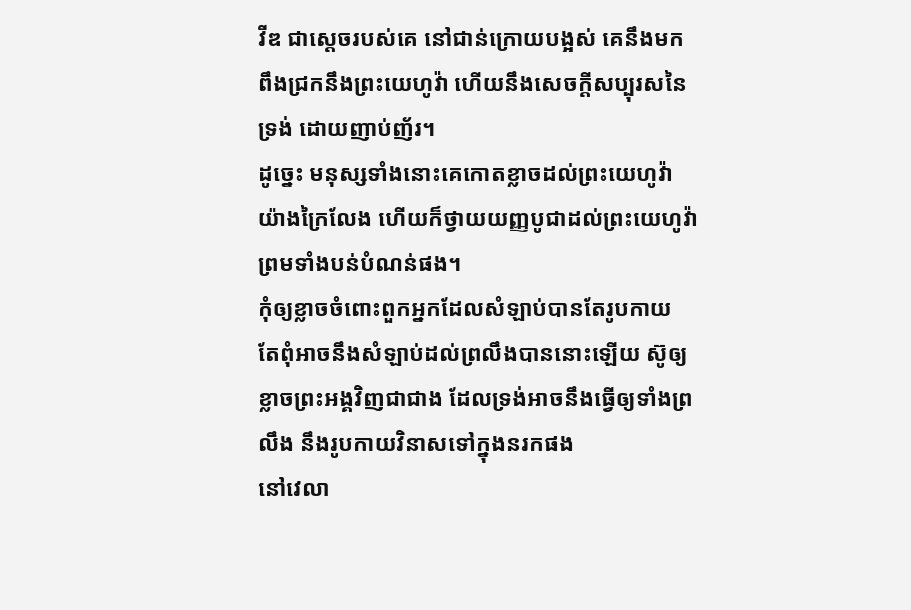វីឌ ជាស្តេចរបស់គេ នៅជាន់ក្រោយបង្អស់ គេនឹងមកពឹងជ្រកនឹងព្រះយេហូវ៉ា ហើយនឹងសេចក្ដីសប្បុរសនៃទ្រង់ ដោយញាប់ញ័រ។
ដូច្នេះ មនុស្សទាំងនោះគេកោតខ្លាចដល់ព្រះយេហូវ៉ាយ៉ាងក្រៃលែង ហើយក៏ថ្វាយយញ្ញបូជាដល់ព្រះយេហូវ៉ា ព្រមទាំងបន់បំណន់ផង។
កុំឲ្យខ្លាចចំពោះពួកអ្នកដែលសំឡាប់បានតែរូបកាយ តែពុំអាចនឹងសំឡាប់ដល់ព្រលឹងបាននោះឡើយ ស៊ូឲ្យខ្លាចព្រះអង្គវិញជាជាង ដែលទ្រង់អាចនឹងធ្វើឲ្យទាំងព្រលឹង នឹងរូបកាយវិនាសទៅក្នុងនរកផង
នៅវេលា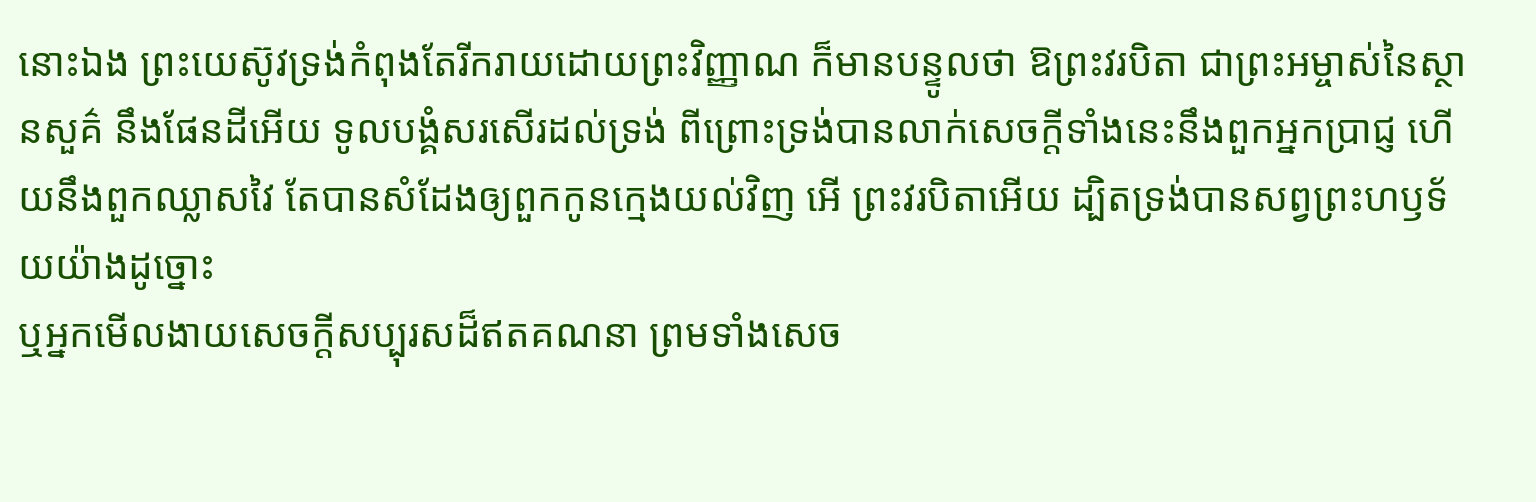នោះឯង ព្រះយេស៊ូវទ្រង់កំពុងតែរីករាយដោយព្រះវិញ្ញាណ ក៏មានបន្ទូលថា ឱព្រះវរបិតា ជាព្រះអម្ចាស់នៃស្ថានសួគ៌ នឹងផែនដីអើយ ទូលបង្គំសរសើរដល់ទ្រង់ ពីព្រោះទ្រង់បានលាក់សេចក្ដីទាំងនេះនឹងពួកអ្នកប្រាជ្ញ ហើយនឹងពួកឈ្លាសវៃ តែបានសំដែងឲ្យពួកកូនក្មេងយល់វិញ អើ ព្រះវរបិតាអើយ ដ្បិតទ្រង់បានសព្វព្រះហឫទ័យយ៉ាងដូច្នោះ
ឬអ្នកមើលងាយសេចក្ដីសប្បុរសដ៏ឥតគណនា ព្រមទាំងសេច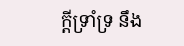ក្ដីទ្រាំទ្រ នឹង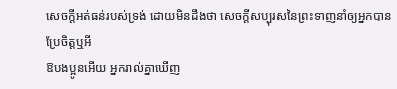សេចក្ដីអត់ធន់របស់ទ្រង់ ដោយមិនដឹងថា សេចក្ដីសប្បុរសនៃព្រះទាញនាំឲ្យអ្នកបានប្រែចិត្តឬអី
ឱបងប្អូនអើយ អ្នករាល់គ្នាឃើញ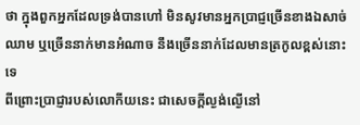ថា ក្នុងពួកអ្នកដែលទ្រង់បានហៅ មិនសូវមានអ្នកប្រាជ្ញច្រើនខាងឯសាច់ឈាម ឬច្រើននាក់មានអំណាច នឹងច្រើននាក់ដែលមានត្រកូលខ្ពស់នោះទេ
ពីព្រោះប្រាជ្ញារបស់លោកីយនេះ ជាសេចក្ដីល្ងង់ល្ងើនៅ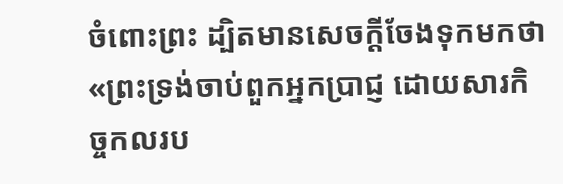ចំពោះព្រះ ដ្បិតមានសេចក្ដីចែងទុកមកថា «ព្រះទ្រង់ចាប់ពួកអ្នកប្រាជ្ញ ដោយសារកិច្ចកលរប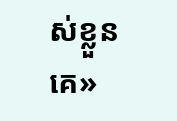ស់ខ្លួនគេ»